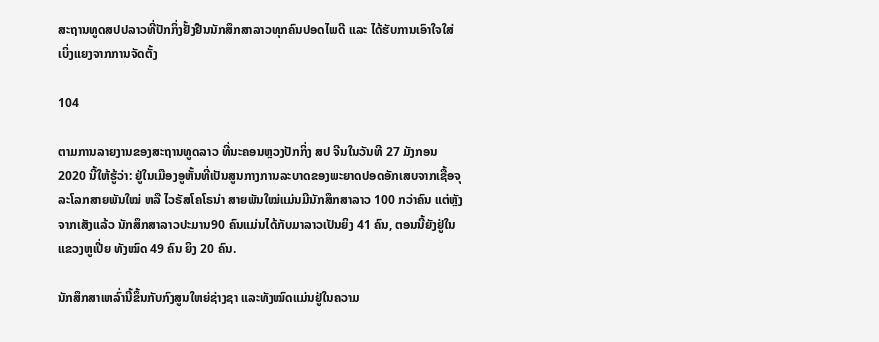ສະຖານທູດສປປລາວທີ່ປັກກິ່ງຢັ້ງຢືນນັກສຶກສາລາວທຸກຄົນປອດໄພດີ ແລະ ໄດ້ຮັບການເອົາໃຈໃສ່ເບິ່ງແຍງຈາກການຈັດຕັ້ງ

104

ຕາມການລາຍງານຂອງສະຖານທູດລາວ ທີ່ນະຄອນຫຼວງປັກກິ່ງ ສປ ຈີນໃນວັນທີ 27 ມັງກອນ 2020 ນີ້ໃຫ້ຮູ້ວ່າ: ຢູ່ໃນເມືອງອູຫັ້ນທີ່ເປັນສູນກາງການລະບາດຂອງພະຍາດປອດອັກເສບຈາກເຊື້ອຈຸລະໂລກສາຍພັນໃໝ່ ຫລື ໄວຣັສໂຄໂຣນ່າ ສາຍພັນໃໝ່ແມ່ນມີນັກສຶກສາລາວ 100 ກວ່າຄົນ ແຕ່ຫຼັງຈາກເສັງແລ້ວ ນັກສຶກສາລາວປະມານ90 ຄົນແມ່ນໄດ້ກັບມາລາວເປັນຍິງ 41 ຄົນ, ຕອນນີ້ຍັງຢູ່ໃນແຂວງຫູເປີ່ຍ ທັງໝົດ 49 ຄົນ ຍິງ 20 ຄົນ.

ນັກສຶກສາເຫລົ່ານີ້ຂຶ້ນກັບກົງສູນໃຫຍ່ຊ່າງຊາ ແລະທັງໝົດແມ່ນຢູ່ໃນຄວາມ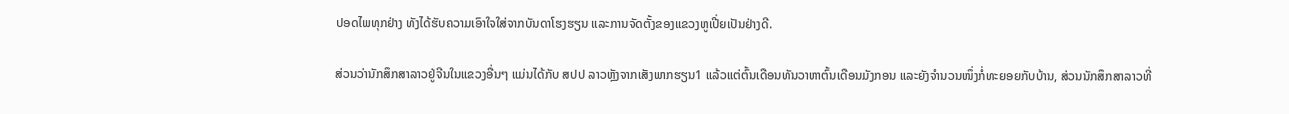ປອດໄພທຸກຢ່າງ ທັງໄດ້ຮັບຄວາມເອົາໃຈໃສ່ຈາກບັນດາໂຮງຮຽນ ແລະການຈັດຕັ້ງຂອງແຂວງຫູເປີ່ຍເປັນຢ່າງດີ.

ສ່ວນວ່ານັກສຶກສາລາວຢູ່ຈີນໃນແຂວງອື່ນໆ ແມ່ນໄດ້ກັບ ສປປ ລາວຫຼັງຈາກເສັງພາກຮຽນ1 ແລ້ວແຕ່ຕົ້ນເດືອນທັນວາຫາຕົ້ນເດືອນມັງກອນ ແລະຍັງຈຳນວນໜຶ່ງກໍ່ທະຍອຍກັບບ້ານ, ສ່ວນນັກສຶກສາລາວທີ່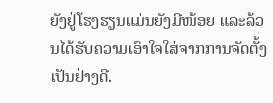ຍັງຢູ່ໂຮງຮຽນແມ່ນຍັງມີໜ້ອຍ ແລະລ້ວນໄດ້ຮັບຄວາມເອົາໃຈໃສ່ຈາກການຈັດຕັ້ງເປັນຢ່າງດີ.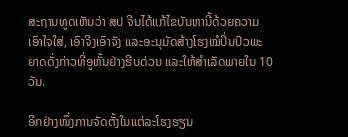ສະຖານທູດເຫັນວ່າ ສປ ຈີນໄດ້ແກ້ໄຂບັນຫານີ້ດ້ວຍຄວາມເອົາໃຈໃສ່, ເອົາຈີງເອົາຈັງ ແລະອະນຸມັດສ້າງໂຮງໝໍປິ່ນປົວພະຍາດດັ່ງກ່າວທີ່ອູຫັ້ນຢ່າງຮີບດ່ວນ ແລະໃຫ້ສຳເລັດພາຍໃນ 10 ວັນ.

ອີກຢ່າງໜຶ່ງການຈັດຕັ້ງໃນແຕ່ລະໂຮງຮຽນ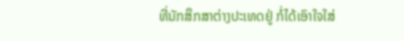ທີ່ນັກສຶກສາຕ່າງປະເທດຢູ່ ກໍ່ໄດ້ເອົາໃຈໃສ່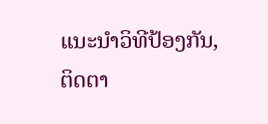ແນະນຳວິທີປ້ອງກັນ, ຕິດຕາ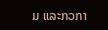ມ ແລະກວກາ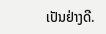ເປັນຢ່າງດີ.